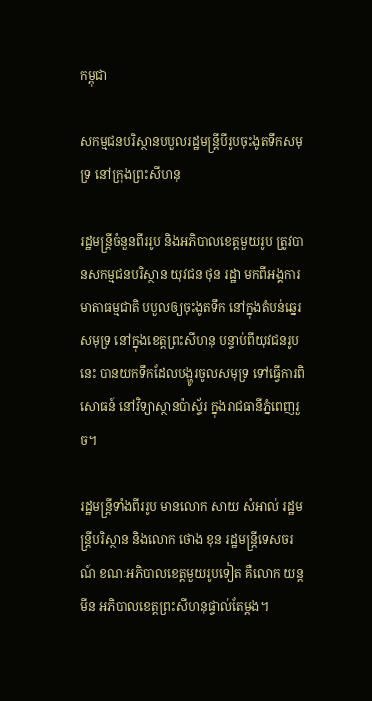កម្ពុជា

សកម្មជនបរិស្ថានបបួលរដ្ឋមន្ត្រីបីរូបចុះងូតទឹកសមុទ្រ នៅក្រុងព្រះសីហនុ

រដ្ឋមន្ត្រីចំនួនពីររូប និងអភិបាលខេត្តមួយរូប ត្រូវបានសកម្មជនបរិស្ថាន យុវជន ថុន រដ្ឋា មកពីអង្គការមាតាធម្មជាតិ បបួលឲ្យចុះងូតទឹក នៅក្នុងតំបន់ឆ្នេរសមុទ្រ នៅក្នុងខេត្តព្រះសីហនុ បន្ទាប់ពីយុវជនរូបនេះ បានយកទឹកដែលបង្ហូរចូលសមុទ្រ ទៅធ្វើការពិសោធន៍ នៅវិទ្យាស្ថានប៉ាស្ទ័រ ក្នុងរាជធានីភ្នំពេញរួច។

រដ្ឋមន្ត្រីទាំងពីររូប មានលោក សាយ សំអាល់ រដ្ឋមន្ត្រីបរិស្ថាន និងលោក ថោង ខុន រដ្ឋមន្ត្រីទេសចរណ៍ ខណៈអភិបាលខេត្តមួយរូបទៀត គឺលោក យន្ដ មីន អភិបាលខេត្តព្រះសីហនុផ្ទាល់តែម្ដង។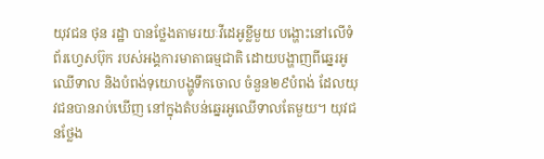យុវជន ថុន រដ្ឋា បានថ្លែងតាមរយៈវីដេអូខ្លីមួយ បង្ហោះនៅលើទំព័រហ្វេសប៊ុក របស់អង្គការមាតាធម្មជាតិ ដោយបង្ហាញពីឆ្នេរអូឈើទាល និងបំពង់ទុយោបង្ហូទឹកចោល ចំនួន២៩បំពង់ ដែលយុវជនបានរាប់ឃើញ នៅក្នុងតំបន់ឆ្នេរអូឈើទាលតែមួយ។ យុវជនថ្លែង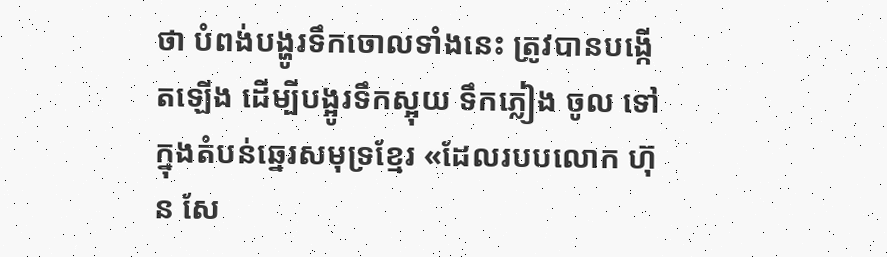ថា បំពង់បង្ហូរទឹកចោលទាំងនេះ ត្រូវបានបង្កើតឡើង ដើម្បីបង្អូរទឹកស្អុយ ទឹកភ្លៀង ចូល ទៅក្នុងតំបន់ឆ្នេរសមុទ្រខ្មែរ «ដែលរបបលោក ហ៊ុន សែ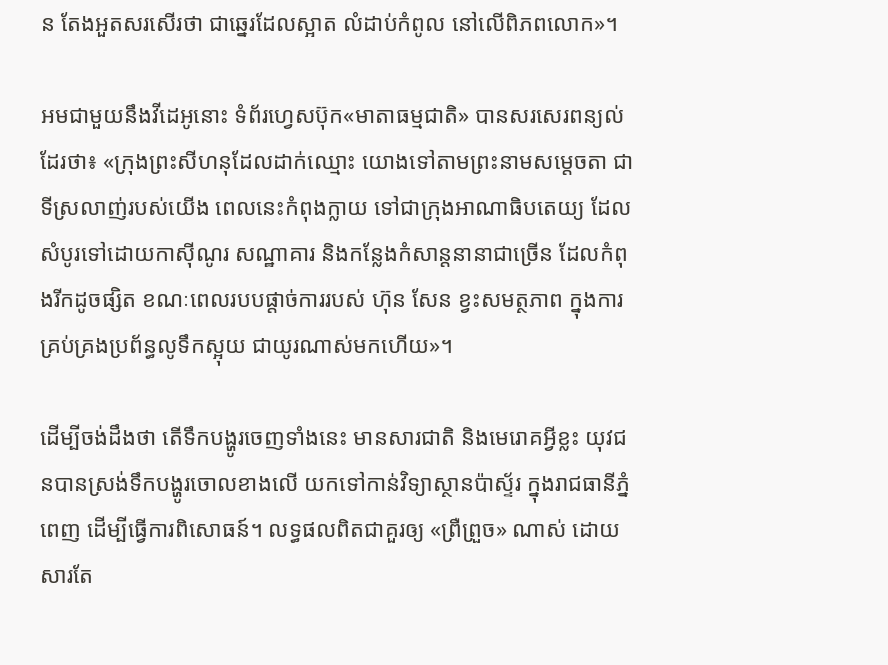ន តែងអួតសរសើរថា ជាឆ្នេរដែលស្អាត លំដាប់កំពូល នៅលើពិភពលោក»។

អមជាមួយនឹងវីដេអូនោះ ទំព័រហ្វេសប៊ុក«មាតាធម្មជាតិ» បានសរសេរពន្យល់ដែរថា៖ «ក្រុងព្រះសីហនុដែលដាក់ឈ្មោះ យោងទៅតាមព្រះនាមសម្តេចតា ជាទីស្រលាញ់របស់យើង ពេលនេះកំពុងក្លាយ ទៅជាក្រុងអាណាធិបតេយ្យ ដែលសំបូរទៅដោយកាស៊ីណូរ សណ្ឋាគារ និងកន្លែងកំសាន្តនានាជាច្រេីន ដែលកំពុងរីកដូចផ្សិត ខណៈពេលរបបផ្តាច់ការរបស់ ហ៊ុន សែន ខ្វះសមត្ថភាព ក្នុងការគ្រប់គ្រងប្រព័ន្ធលូទឹកស្អុយ ជាយូរណាស់មកហើយ»។

ដើម្បីចង់ដឹងថា តើទឹកបង្ហូរចេញទាំងនេះ មានសារជាតិ និងមេរោគអ្វីខ្លះ យុវជនបានស្រង់ទឹកបង្ហូរចោលខាងលើ យកទៅកាន់វិទ្យាស្ថានប៉ាស្ទ័រ ក្នុងរាជធានីភ្នំពេញ ដើម្បីធ្វើការពិសោធន៍។ លទ្ធផលពិតជាគួរឲ្យ «ព្រឺព្រួច» ណាស់ ដោយសារតែ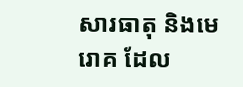សារធាតុ និងមេរោគ ដែល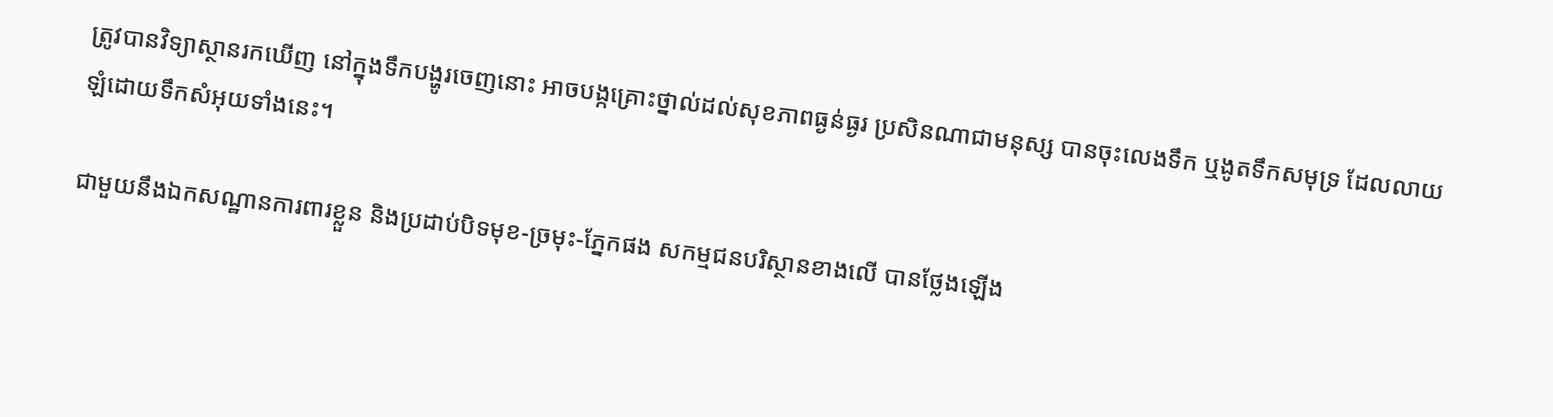ត្រូវបានវិទ្យាស្ថានរកឃើញ នៅក្នុងទឹកបង្ហូរចេញនោះ អាចបង្កគ្រោះថ្នាល់ដល់សុខភាពធ្ងន់ធ្ងរ ប្រសិនណាជាមនុស្ស បានចុះលេងទឹក ឬងូតទឹកសមុទ្រ ដែលលាយឡំដោយទឹកសំអុយទាំងនេះ។

ជាមួយនឹងឯកសណ្ឋានការពារខ្លួន និងប្រដាប់បិទមុខ-ច្រមុះ-ភ្នែកផង សកម្មជនបរិស្ថានខាងលើ បានថ្លែងឡើង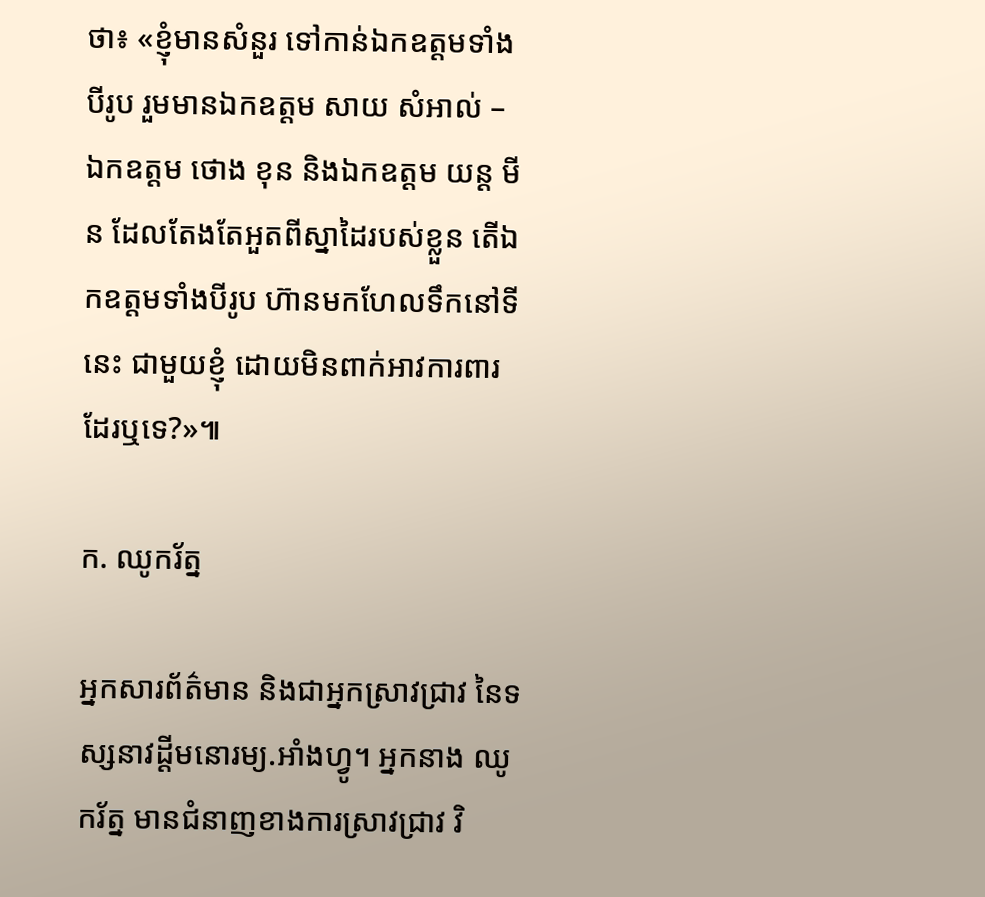ថា៖ «ខ្ញុំមានសំនួរ ទៅកាន់ឯកឧត្ដមទាំងបីរូប រួមមានឯកឧត្តម សាយ សំអាល់ – ឯកឧត្ដម ថោង ខុន និងឯកឧត្ដម យន្ដ មីន ដែលតែងតែអួតពីស្នាដៃរបស់ខ្លួន តើឯកឧត្ដមទាំងបីរូប ហ៊ានមកហែលទឹកនៅទីនេះ ជាមួយខ្ញុំ ដោយមិនពាក់អាវការពារ ដែរឬទេ?»៕

ក. ឈូករ័ត្ន

អ្នកសារព័ត៌មាន និងជាអ្នកស្រាវជ្រាវ នៃទស្សនាវដ្ដីមនោរម្យ.អាំងហ្វូ។ អ្នកនាង ឈូករ័ត្ន មានជំនាញខាងការស្រាវជ្រាវ វិ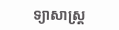ទ្យាសាស្ត្រ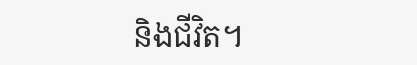និងជីវិត។